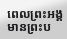ពេលព្រះអង្គមានព្រះប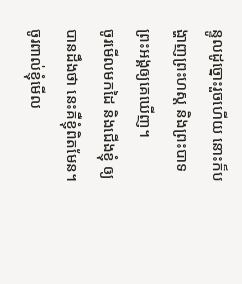ន្ទូលដូច្នោះរួចហើយ នោះក៏បង្ហាញព្រះហស្ត និងព្រះបាទព្រះអង្គឲ្យគេឃើញ។
ចូរមើលមកដៃ និងជើងខ្ញុំ ឲ្យបានដឹងថា នេះគឺខ្ញុំពិតមែន។ ចូរពាល់ខ្ញុំមើល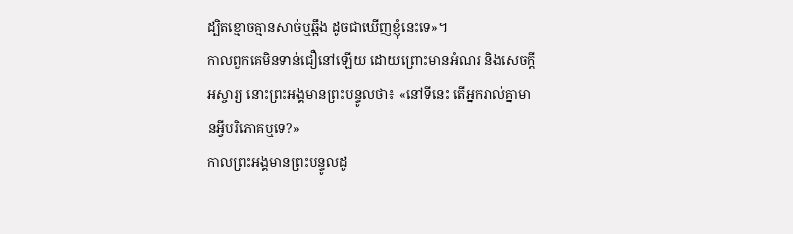ដ្បិតខ្មោចគ្មានសាច់ឬឆ្អឹង ដូចជាឃើញខ្ញុំនេះទេ»។
កាលពួកគេមិនទាន់ជឿនៅឡើយ ដោយព្រោះមានអំណរ និងសេចក្តីអស្ចារ្យ នោះព្រះអង្គមានព្រះបន្ទូលថា៖ «នៅទីនេះ តើអ្នករាល់គ្នាមានអ្វីបរិភោគឬទេ?»
កាលព្រះអង្គមានព្រះបន្ទូលដូ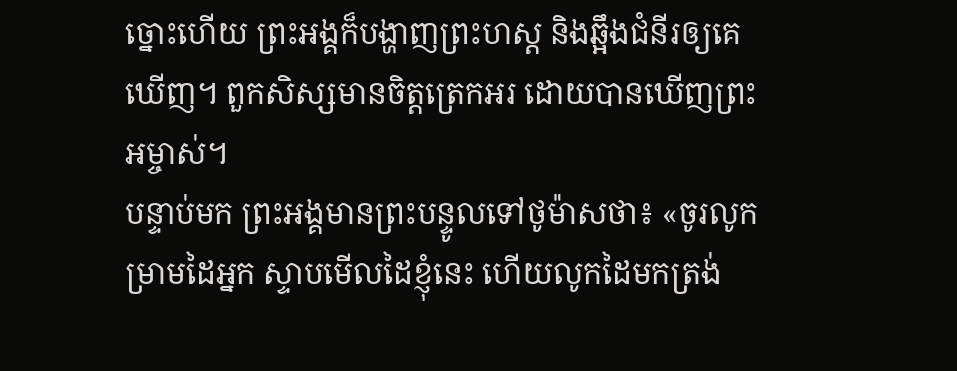ច្នោះហើយ ព្រះអង្គក៏បង្ហាញព្រះហស្ត និងឆ្អឹងជំនីរឲ្យគេឃើញ។ ពួកសិស្សមានចិត្តត្រេកអរ ដោយបានឃើញព្រះអម្ចាស់។
បន្ទាប់មក ព្រះអង្គមានព្រះបន្ទូលទៅថូម៉ាសថា៖ «ចូរលូកម្រាមដៃអ្នក ស្ទាបមើលដៃខ្ញុំនេះ ហើយលូកដៃមកត្រង់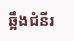ឆ្អឹងជំនីរ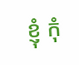ខ្ញុំ កុំ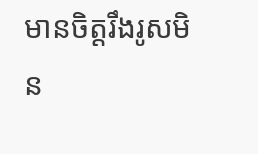មានចិត្តរឹងរូសមិន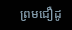ព្រមជឿដូ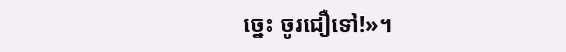ច្នេះ ចូរជឿទៅ!»។